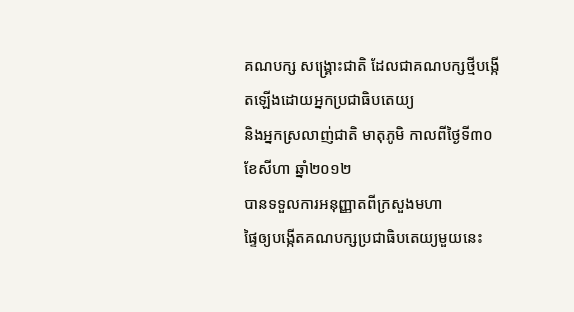គណបក្ស សង្គ្រោះជាតិ ដែលជាគណបក្សថ្មីបង្កើតឡើងដោយអ្នកប្រជាធិបតេយ្យ
និងអ្នកស្រលាញ់ជាតិ មាតុភូមិ កាលពីថ្ងៃទី៣០ ខែសីហា ឆ្នាំ២០១២
បានទទួលការអនុញ្ញាតពីក្រសួងមហា
ផ្ទៃឲ្យបង្កើតគណបក្សប្រជាធិបតេយ្យមួយនេះ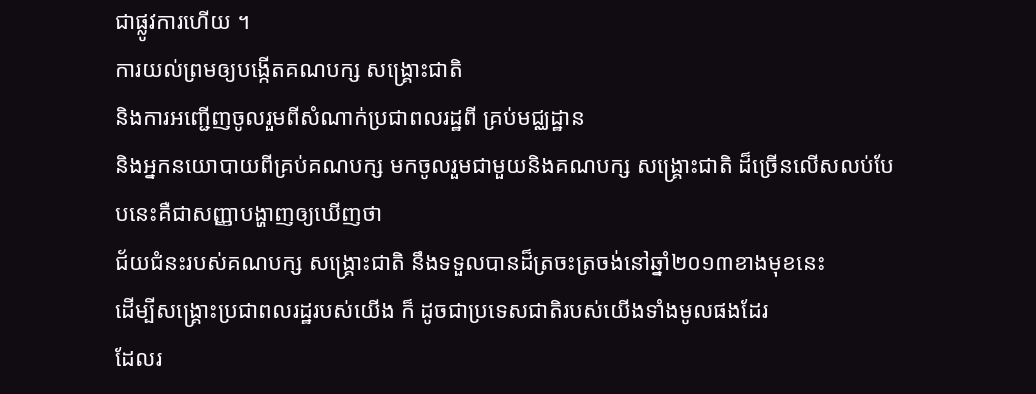ជាផ្លូវការហើយ ។
ការយល់ព្រមឲ្យបង្កើតគណបក្ស សង្គ្រោះជាតិ
និងការអញ្ជើញចូលរួមពីសំណាក់ប្រជាពលរដ្ឋពី គ្រប់មជ្ឈដ្ឋាន
និងអ្នកនយោបាយពីគ្រប់គណបក្ស មកចូលរួមជាមួយនិងគណបក្ស សង្គ្រោះជាតិ ដ៏ច្រើនលើសលប់បែបនេះគឺជាសញ្ញាបង្ហាញឲ្យឃើញថា
ជ័យជំនះរបស់គណបក្ស សង្គ្រោះជាតិ នឹងទទួលបានដ៏ត្រចះត្រចង់នៅឆ្នាំ២០១៣ខាងមុខនេះ
ដើម្បីសង្គ្រោះប្រជាពលរដ្ឋរបស់យើង ក៏ ដូចជាប្រទេសជាតិរបស់យើងទាំងមូលផងដែរ
ដែលរ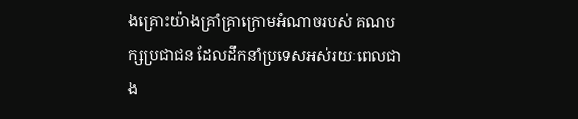ងគ្រោះយ៉ាងគ្រាំគ្រាក្រោមអំណាចរបស់ គណបក្សប្រជាជន ដែលដឹកនាំប្រទេសអស់រយៈពេលជាង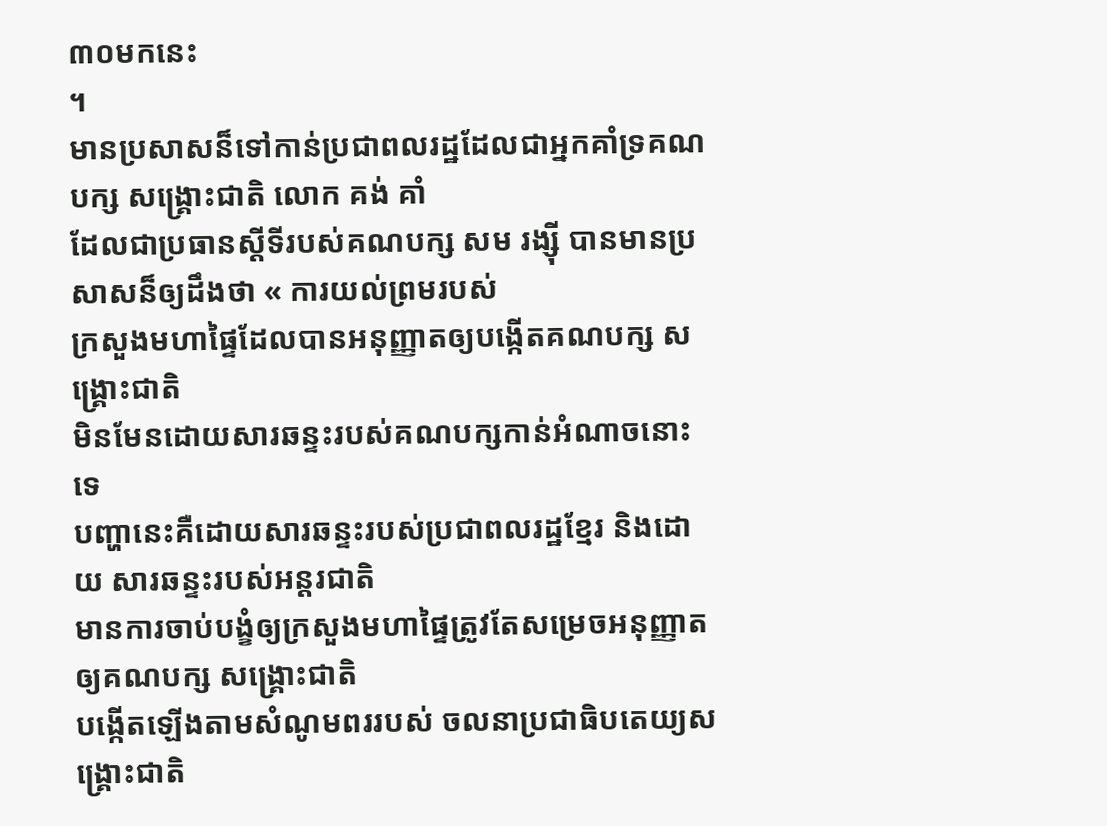៣០មកនេះ
។
មានប្រសាសន៏ទៅកាន់ប្រជាពលរដ្ឋដែលជាអ្នកគាំទ្រគណបក្ស សង្គ្រោះជាតិ លោក គង់ គាំ
ដែលជាប្រធានស្តីទីរបស់គណបក្ស សម រង្ស៊ី បានមានប្រសាសន៏ឲ្យដឹងថា « ការយល់ព្រមរបស់
ក្រសួងមហាផ្ទៃដែលបានអនុញ្ញាតឲ្យបង្កើតគណបក្ស សង្គ្រោះជាតិ
មិនមែនដោយសារឆន្ទះរបស់គណបក្សកាន់អំណាចនោះទេ
បញ្ហានេះគឺដោយសារឆន្ទះរបស់ប្រជាពលរដ្ឋខ្មែរ និងដោយ សារឆន្ទះរបស់អន្តរជាតិ
មានការចាប់បង្ខំឲ្យក្រសួងមហាផ្ទៃត្រូវតែសម្រេចអនុញ្ញាតឲ្យគណបក្ស សង្គ្រោះជាតិ
បង្កើតឡើងតាមសំណូមពររបស់ ចលនាប្រជាធិបតេយ្យសង្គ្រោះជាតិ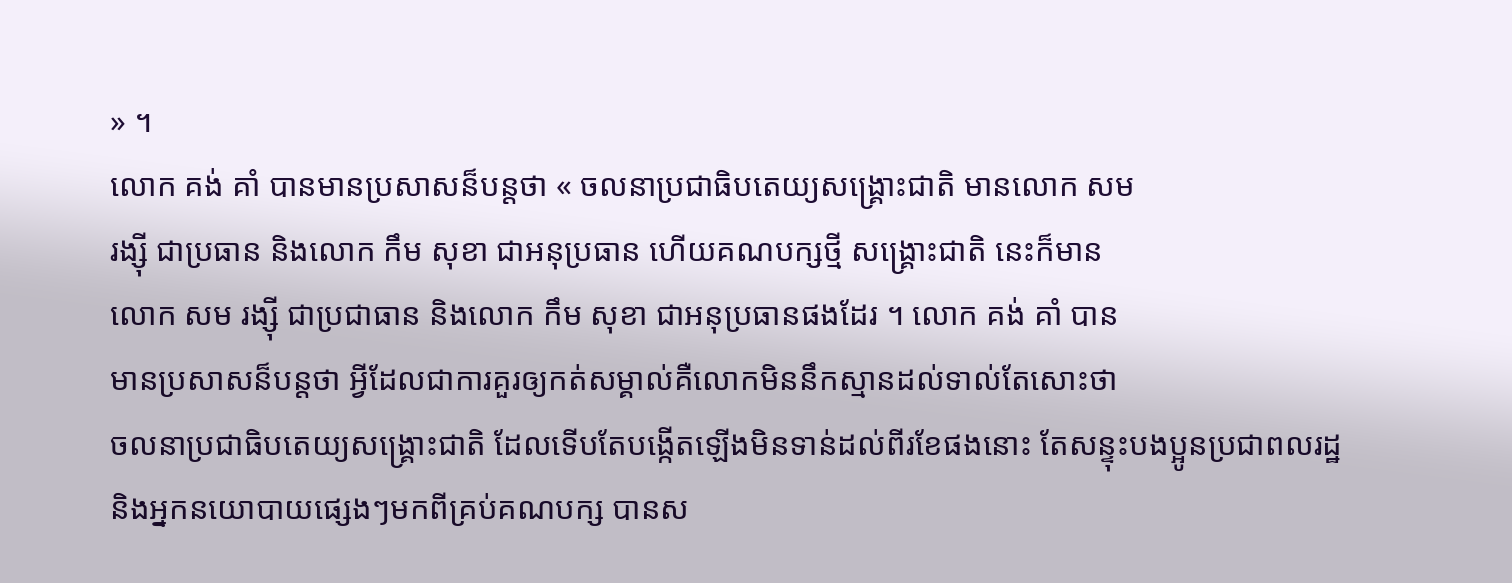» ។
លោក គង់ គាំ បានមានប្រសាសន៏បន្តថា « ចលនាប្រជាធិបតេយ្យសង្គ្រោះជាតិ មានលោក សម
រង្ស៊ី ជាប្រធាន និងលោក កឹម សុខា ជាអនុប្រធាន ហើយគណបក្សថ្មី សង្គ្រោះជាតិ នេះក៏មាន
លោក សម រង្ស៊ី ជាប្រជាធាន និងលោក កឹម សុខា ជាអនុប្រធានផងដែរ ។ លោក គង់ គាំ បាន
មានប្រសាសន៏បន្តថា អ្វីដែលជាការគួរឲ្យកត់សម្គាល់គឺលោកមិននឹកស្មានដល់ទាល់តែសោះថា
ចលនាប្រជាធិបតេយ្យសង្គ្រោះជាតិ ដែលទើបតែបង្កើតឡើងមិនទាន់ដល់ពីរខែផងនោះ តែសន្ទុះបងប្អូនប្រជាពលរដ្ឋ
និងអ្នកនយោបាយផ្សេងៗមកពីគ្រប់គណបក្ស បានស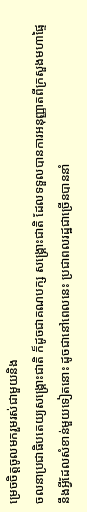ម្រេចចិត្តចូលមករួមរស់ជាមួយនិង
ចលនាប្រជាធិបតេយ្យសង្គ្រោះជាតិ ក៏ដូចជាគណបក្ស សង្គ្រោះជាតិ ដែលទទួលបានការអនុញ្ញាតពីក្រសួងមហាផ្ទៃ
នឹងអ្វីដែលសំខាន់មួយទៀតនោះ ដូចជានៅពេលនេះ ប្រជាពលរដ្ឋជាច្រើនបាននាំ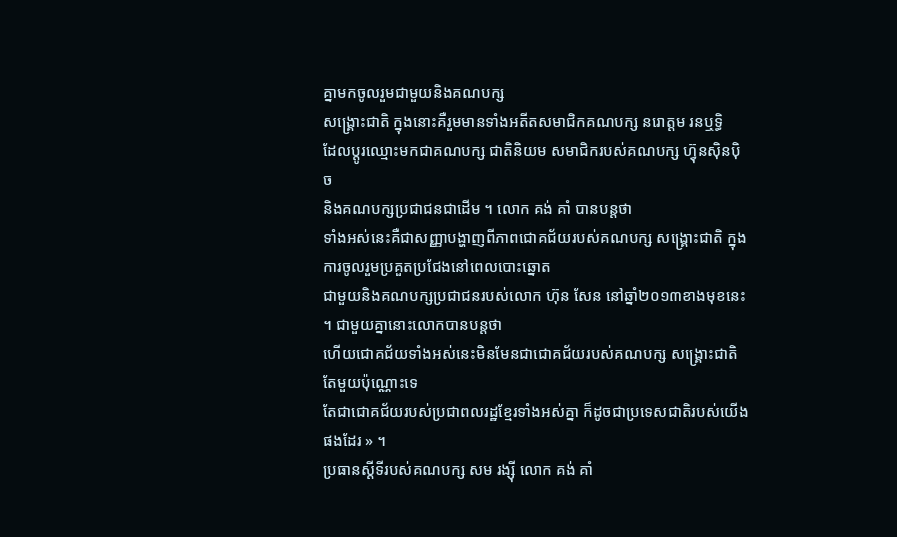គ្នាមកចូលរួមជាមួយនិងគណបក្ស
សង្គ្រោះជាតិ ក្នុងនោះគឺរួមមានទាំងអតីតសមាជិកគណបក្ស នរោត្តម រនឬទ្ធិ
ដែលប្តូរឈ្មោះមកជាគណបក្ស ជាតិនិយម សមាជិករបស់គណបក្ស ហ៊្វុនស៊ិនប៉ិច
និងគណបក្សប្រជាជនជាដើម ។ លោក គង់ គាំ បានបន្តថា
ទាំងអស់នេះគឺជាសញ្ញាបង្ហាញពីភាពជោគជ័យរបស់គណបក្ស សង្គ្រោះជាតិ ក្នុងការចូលរួមប្រគួតប្រជែងនៅពេលបោះឆ្នោត
ជាមួយនិងគណបក្សប្រជាជនរបស់លោក ហ៊ុន សែន នៅឆ្នាំ២០១៣ខាងមុខនេះ ។ ជាមួយគ្នានោះលោកបានបន្តថា
ហើយជោគជ័យទាំងអស់នេះមិនមែនជាជោគជ័យរបស់គណបក្ស សង្គ្រោះជាតិ តែមួយប៉ុណ្ណោះទេ
តែជាជោគជ័យរបស់ប្រជាពលរដ្ឋខ្មែរទាំងអស់គ្នា ក៏ដូចជាប្រទេសជាតិរបស់យើងផងដែរ » ។
ប្រធានស្តីទីរបស់គណបក្ស សម រង្ស៊ី លោក គង់ គាំ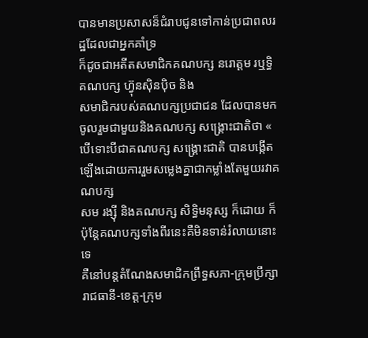បានមានប្រសាសន៏ជំរាបជូនទៅកាន់ប្រជាពលរដ្ឋដែលជាអ្នកគាំទ្រ
ក៏ដូចជាអតីតសមាជិកគណបក្ស នរោត្តម រឬទ្ធិ គណបក្ស ហ៊្វុនស៊ិនប៉ិច និង
សមាជិករបស់គណបក្សប្រជាជន ដែលបានមកចូលរួមជាមួយនិងគណបក្ស សង្គ្រោះជាតិថា «
បើទោះបីជាគណបក្ស សង្គ្រោះជាតិ បានបង្កើតឡើងដោយការរួមសម្លេងគ្នាជាកម្លាំងតែមួយរវាគណបក្ស
សម រង្ស៊ី និងគណបក្ស សិទ្ធិមនុស្ស ក៏ដោយ ក៏ប៉ុន្តែគណបក្សទាំងពីរនេះគឺមិនទាន់រំលាយនោះទេ
គឺនៅបន្តតំណែងសមាជិកព្រឹទ្ធសភា-ក្រុមប្រឹក្សារាជធានី-ខេត្ត-ក្រុម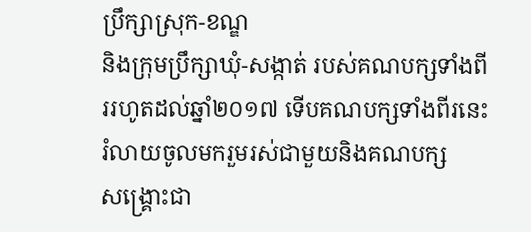ប្រឹក្សាស្រុក-ខណ្ឌ
និងក្រុមប្រឹក្សាឃុំ-សង្កាត់ របស់គណបក្សទាំងពីររហូតដល់ឆ្នាំ២០១៧ ទើបគណបក្សទាំងពីរនេះរំលាយចូលមករួមរស់ជាមួយនិងគណបក្ស
សង្គ្រោះជា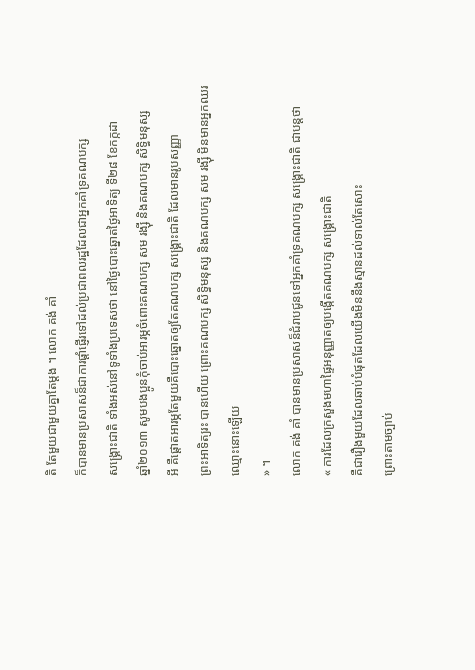តិ តែមួយជាមួយគ្នាតែម្តង ។ លោក គង់ គាំ
ក៏បានមានប្រសាសន៏ជាការផ្តាំផ្ញើរទៅដល់ប្រជាពលរដ្ឋដែលជាអ្នកគាំទ្រគណបក្ស
សង្គ្រោះជាតិ ទាំងអស់នៅទូទាំងប្រទេសថា នៅថ្ងៃបោះឆ្នោតថ្ងៃអាទិត្យ ទី២៨ ខែកក្កដា
ឆ្នាំ២០១៣ សូមបងប្អូនកុំចាប់អារម្ភចំពោះគណបក្ស សម រង្ស៊ី និងគណបក្ស សិទ្ធិមនុស្ស
អី គឺផ្តោតអារម្ភតែមួយគឺបោះឆ្នោតឲ្យតែគណបក្ស សង្គ្រោះជាតិ ដែលមានរូបសញ្ញា
ព្រះអាទិត្យរះ បានហើយ ព្រោះគណបក្ស សិទ្ធិមនុស្ស និងគណបក្ស សម រង្ស៊ី មិនមានអ្នកឈរឈ្មោះនោះឡើយ
» ។
លោក គង់ គាំ បានមានប្រសាសន៏ជំរាបជូនទៅអ្នកគាំទ្រគណបក្ស សង្គ្រោះជាតិ ជាបន្តថា
« ការដែលក្រសួងមហាផ្ទៃអនុញ្ញាតឲ្យបង្កើតគណបក្ស សង្គ្រោះជាតិ
គឺជារឿងមួយដែលឆាប់បំផុតដែលយើងមិននឹងស្មានដល់ទាល់តែសោះ
ព្រោះតាមច្បាប់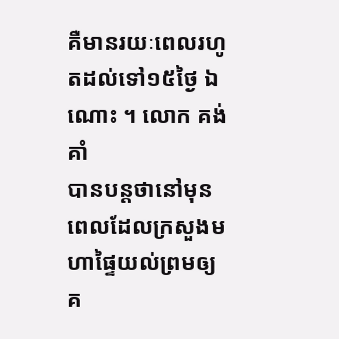គឺមានរយៈពេលរហូតដល់ទៅ១៥ថ្ងៃ ឯណោះ ។ លោក គង់ គាំ
បានបន្តថានៅមុនពេលដែលក្រសួងមហាផ្ទៃយល់ព្រមឲ្យគ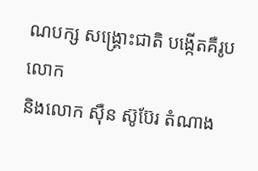ណបក្ស សង្គ្រោះជាតិ បង្កើតគឺរូបលោក
និងលោក ស៊ឺន ស៊ូប៊ែរ តំណាង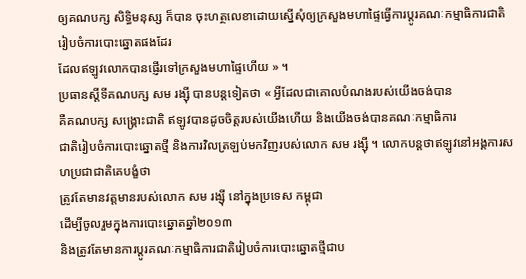ឲ្យគណបក្ស សិទ្ធិមនុស្ស ក៏បាន ចុះហត្ថលេខាដោយស្នើសុំឲ្យក្រសួងមហាផ្ទៃធ្វើការប្តូរគណៈកម្មាធិការជាតិរៀបចំការបោះឆ្នោតផងដែរ
ដែលឥឡូវលោកបានផ្ញើរទៅក្រសួងមហាផ្ទៃហើយ » ។
ប្រធានស្តីទីគណបក្ស សម រង្ស៊ី បានបន្តទៀតថា « អ្វីដែលជាគោលបំណងរបស់យើងចង់បាន
គឺគណបក្ស សង្គ្រោះជាតិ ឥឡូវបានដូចចិត្តរបស់យើងហើយ និងយើងចង់បានគណៈកម្មាធិការ
ជាតិរៀបចំការបោះឆ្នោតថ្មី និងការវិលត្រឡប់មកវិញរបស់លោក សម រង្ស៊ី ។ លោកបន្តថាឥឡូវនៅអង្គការសហប្រជាជាតិគេបង្ខំថា
ត្រូវតែមានវត្តមានរបស់លោក សម រង្ស៊ី នៅក្នុងប្រទេស កម្ពុជា
ដើម្បីចូលរួមក្នុងការបោះឆ្នោតឆ្នាំ២០១៣
និងត្រូវតែមានការប្តូរគណៈកម្មាធិការជាតិរៀបចំការបោះឆ្នោតថ្មីជាប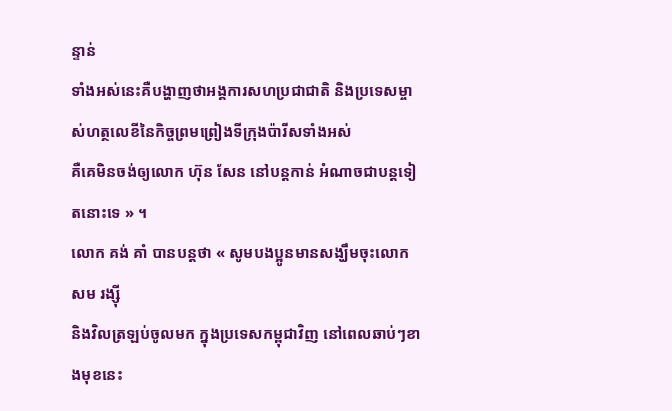ន្ទាន់
ទាំងអស់នេះគឺបង្ហាញថាអង្គការសហប្រជាជាតិ និងប្រទេសម្ចាស់ហត្ថលេខីនៃកិច្ចព្រមព្រៀងទីក្រុងប៉ារីសទាំងអស់
គឺគេមិនចង់ឲ្យលោក ហ៊ុន សែន នៅបន្តកាន់ អំណាចជាបន្តទៀតនោះទេ » ។
លោក គង់ គាំ បានបន្តថា « សូមបងប្អូនមានសង្ឃឹមចុះលោក សម រង្ស៊ី
និងវិលត្រឡប់ចូលមក ក្នុងប្រទេសកម្ពុជាវិញ នៅពេលឆាប់ៗខាងមុខនេះ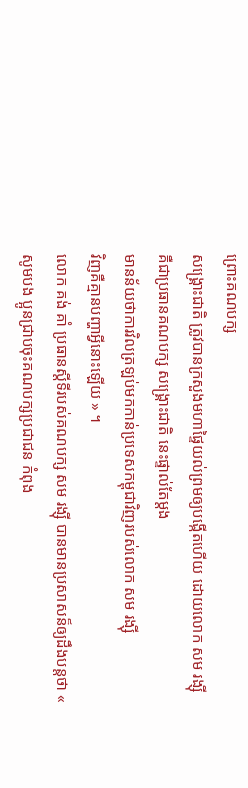ព្រោះគណបក្ស
សង្គ្រោះជាតិ ត្រូវបានក្រសួងមហាផ្ទៃយល់ព្រមឲ្យបង្កើតហើយ ដោយលោក សម រង្ស៊ី
គឺជាប្រធានគណបក្ស សង្គ្រោះជាតិ នេះផ្ទាល់តែម្តង
មានន័យថាការវិលត្រឡប់មកកាន់ប្រទេសកម្ពុជាវិញរបស់លោក សម រង្ស៊ី
វិញគឺគ្មានបញ្ហាអ្វីនោះឡើយ » ។
លោក គង់ គាំ ប្រធានស្តីទីរបស់គណបក្ស សម រង្ស៊ី បានមានប្រសាសន៏ឲ្យដឹងបន្តថា «
សូមបង ប្អូនជ្រាបចុះគណបក្សប្រជាជន កំពុង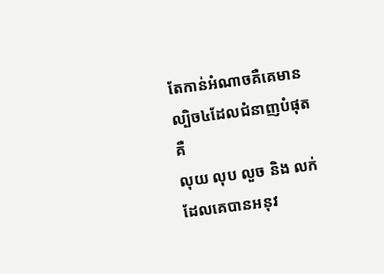តែកាន់អំណាចគឺគេមានល្បិច៤ដែលជំនាញបំផុតគឺ
លុយ លុប លួច និង លក់ ដែលគេបានអនុវ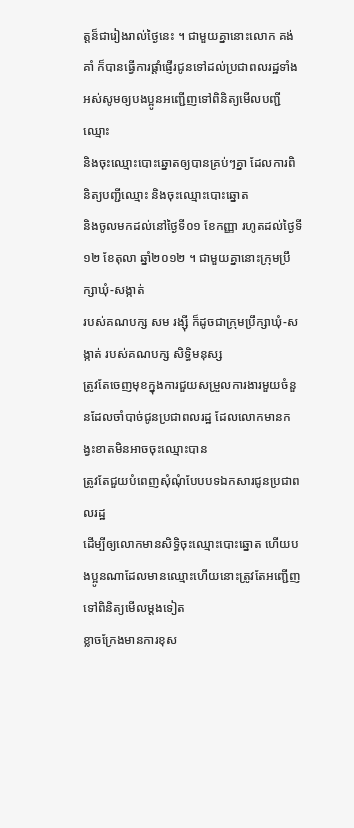ត្តន៏ជារៀងរាល់ថ្ងៃនេះ ។ ជាមួយគ្នានោះលោក គង់
គាំ ក៏បានធ្វើការផ្តាំផ្ញើរជូនទៅដល់ប្រជាពលរដ្ឋទាំងអស់សូមឲ្យបងប្អូនអញ្ជើញទៅពិនិត្យមើលបញ្ជីឈ្មោះ
និងចុះឈ្មោះបោះឆ្នោតឲ្យបានគ្រប់ៗគ្នា ដែលការពិនិត្យបញ្ជីឈ្មោះ និងចុះឈ្មោះបោះឆ្នោត
និងចូលមកដល់នៅថ្ងៃទី០១ ខែកញ្ញា រហូតដល់ថ្ងៃទី១២ ខែតុលា ឆ្នាំ២០១២ ។ ជាមួយគ្នានោះក្រុមប្រឹក្សាឃុំ-សង្កាត់
របស់គណបក្ស សម រង្ស៊ី ក៏ដូចជាក្រុមប្រឹក្សាឃុំ-សង្កាត់ របស់គណបក្ស សិទ្ធិមនុស្ស
ត្រូវតែចេញមុខក្នុងការជួយសម្រួលការងារមួយចំនួនដែលចាំបាច់ជូនប្រជាពលរដ្ឋ ដែលលោកមានកង្វះខាតមិនអាចចុះឈ្មោះបាន
ត្រូវតែជួយបំពេញសុំណុំបែបបទឯកសារជូនប្រជាពលរដ្ឋ
ដើម្បីឲ្យលោកមានសិទ្ធិចុះឈ្មោះបោះឆ្នោត ហើយបងប្អូនណាដែលមានឈ្មោះហើយនោះត្រូវតែអញ្ជើញទៅពិនិត្យមើលម្តងទៀត
ខ្លាចក្រែងមានការខុស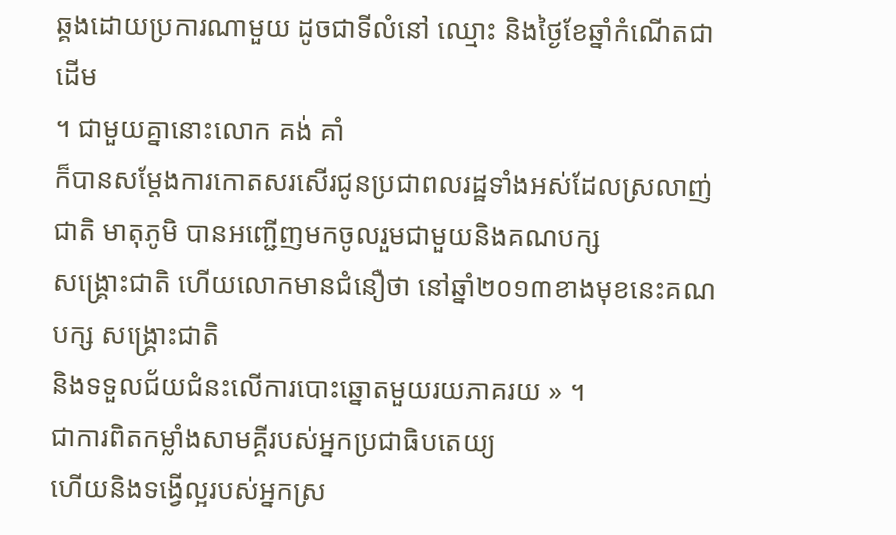ឆ្គងដោយប្រការណាមួយ ដូចជាទីលំនៅ ឈ្មោះ និងថ្ងៃខែឆ្នាំកំណើតជាដើម
។ ជាមួយគ្នានោះលោក គង់ គាំ
ក៏បានសម្តែងការកោតសរសើរជូនប្រជាពលរដ្ឋទាំងអស់ដែលស្រលាញ់ជាតិ មាតុភូមិ បានអញ្ជើញមកចូលរួមជាមួយនិងគណបក្ស
សង្គ្រោះជាតិ ហើយលោកមានជំនឿថា នៅឆ្នាំ២០១៣ខាងមុខនេះគណបក្ស សង្គ្រោះជាតិ
និងទទួលជ័យជំនះលើការបោះឆ្នោតមួយរយភាគរយ » ។
ជាការពិតកម្លាំងសាមគ្គីរបស់អ្នកប្រជាធិបតេយ្យ
ហើយនិងទង្វើល្អរបស់អ្នកស្រ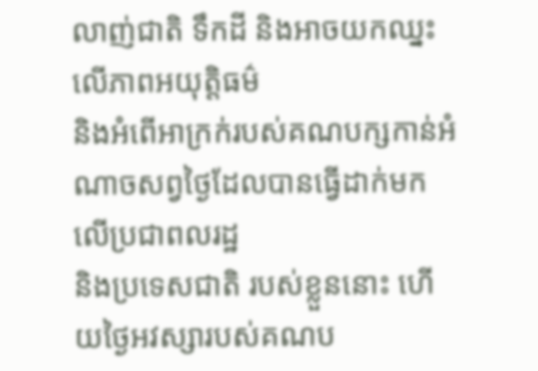លាញ់ជាតិ ទឹកដី និងអាចយកឈ្នះលើភាពអយុត្តិធម៌
និងអំពើអាក្រក់របស់គណបក្សកាន់អំណាចសព្វថ្ងៃដែលបានធ្វើដាក់មកលើប្រជាពលរដ្ឋ
និងប្រទេសជាតិ របស់ខ្លួននោះ ហើយថ្ងៃអវស្សារបស់គណប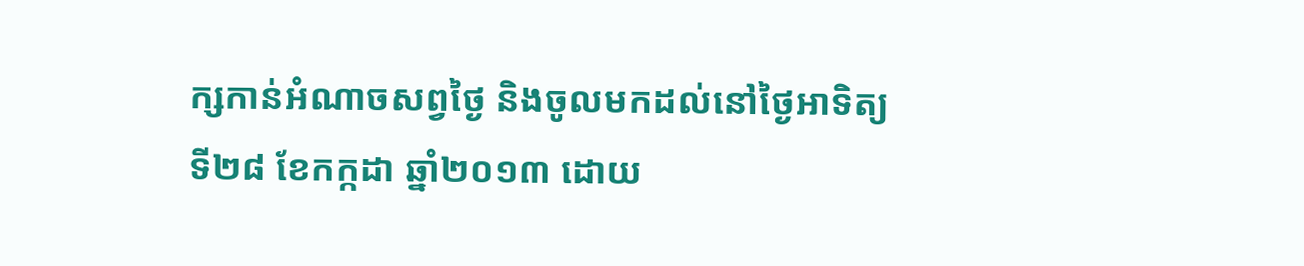ក្សកាន់អំណាចសព្វថ្ងៃ និងចូលមកដល់នៅថ្ងៃអាទិត្យ
ទី២៨ ខែកក្កដា ឆ្នាំ២០១៣ ដោយ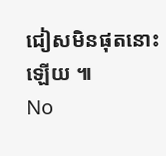ជៀសមិនផុតនោះឡើយ ៕
No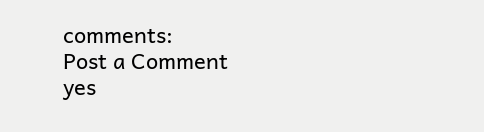comments:
Post a Comment
yes